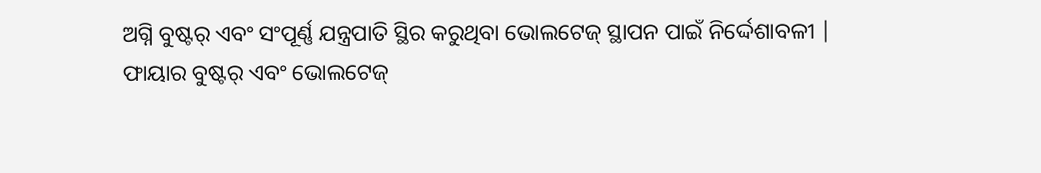ଅଗ୍ନି ବୁଷ୍ଟର୍ ଏବଂ ସଂପୂର୍ଣ୍ଣ ଯନ୍ତ୍ରପାତି ସ୍ଥିର କରୁଥିବା ଭୋଲଟେଜ୍ ସ୍ଥାପନ ପାଇଁ ନିର୍ଦ୍ଦେଶାବଳୀ |
ଫାୟାର ବୁଷ୍ଟର୍ ଏବଂ ଭୋଲଟେଜ୍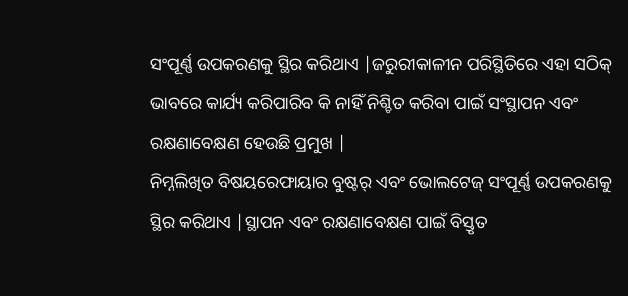ସଂପୂର୍ଣ୍ଣ ଉପକରଣକୁ ସ୍ଥିର କରିଥାଏ |ଜରୁରୀକାଳୀନ ପରିସ୍ଥିତିରେ ଏହା ସଠିକ୍ ଭାବରେ କାର୍ଯ୍ୟ କରିପାରିବ କି ନାହିଁ ନିଶ୍ଚିତ କରିବା ପାଇଁ ସଂସ୍ଥାପନ ଏବଂ ରକ୍ଷଣାବେକ୍ଷଣ ହେଉଛି ପ୍ରମୁଖ |
ନିମ୍ନଲିଖିତ ବିଷୟରେଫାୟାର ବୁଷ୍ଟର୍ ଏବଂ ଭୋଲଟେଜ୍ ସଂପୂର୍ଣ୍ଣ ଉପକରଣକୁ ସ୍ଥିର କରିଥାଏ |ସ୍ଥାପନ ଏବଂ ରକ୍ଷଣାବେକ୍ଷଣ ପାଇଁ ବିସ୍ତୃତ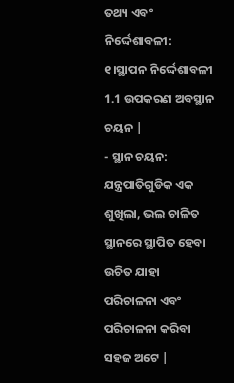ତଥ୍ୟ ଏବଂ ନିର୍ଦ୍ଦେଶାବଳୀ:
୧।ସ୍ଥାପନ ନିର୍ଦ୍ଦେଶାବଳୀ
1.1 ଉପକରଣ ଅବସ୍ଥାନ ଚୟନ |
- ସ୍ଥାନ ଚୟନ: ଯନ୍ତ୍ରପାତିଗୁଡିକ ଏକ ଶୁଖିଲା, ଭଲ ଚାଳିତ ସ୍ଥାନରେ ସ୍ଥାପିତ ହେବା ଉଚିତ ଯାହା ପରିଚାଳନା ଏବଂ ପରିଚାଳନା କରିବା ସହଜ ଅଟେ |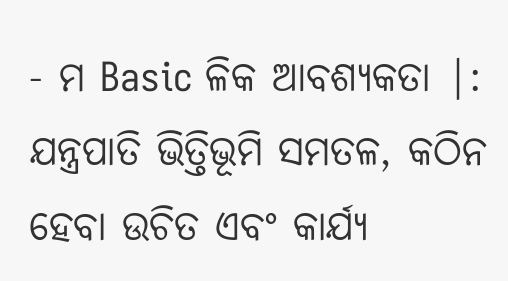- ମ Basic ଳିକ ଆବଶ୍ୟକତା |: ଯନ୍ତ୍ରପାତି ଭିତ୍ତିଭୂମି ସମତଳ, କଠିନ ହେବା ଉଚିତ ଏବଂ କାର୍ଯ୍ୟ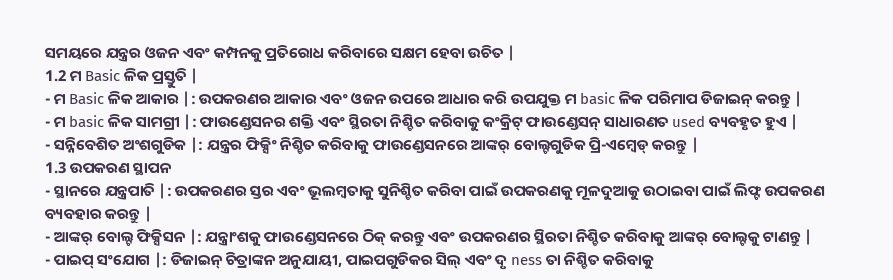ସମୟରେ ଯନ୍ତ୍ରର ଓଜନ ଏବଂ କମ୍ପନକୁ ପ୍ରତିରୋଧ କରିବାରେ ସକ୍ଷମ ହେବା ଉଚିତ |
1.2 ମ Basic ଳିକ ପ୍ରସ୍ତୁତି |
- ମ Basic ଳିକ ଆକାର |: ଉପକରଣର ଆକାର ଏବଂ ଓଜନ ଉପରେ ଆଧାର କରି ଉପଯୁକ୍ତ ମ basic ଳିକ ପରିମାପ ଡିଜାଇନ୍ କରନ୍ତୁ |
- ମ basic ଳିକ ସାମଗ୍ରୀ |: ଫାଉଣ୍ଡେସନର ଶକ୍ତି ଏବଂ ସ୍ଥିରତା ନିଶ୍ଚିତ କରିବାକୁ କଂକ୍ରିଟ୍ ଫାଉଣ୍ଡେସନ୍ ସାଧାରଣତ used ବ୍ୟବହୃତ ହୁଏ |
- ସନ୍ନିବେଶିତ ଅଂଶଗୁଡିକ |: ଯନ୍ତ୍ରର ଫିକ୍ସିଂ ନିଶ୍ଚିତ କରିବାକୁ ଫାଉଣ୍ଡେସନରେ ଆଙ୍କର୍ ବୋଲ୍ଟଗୁଡିକ ପ୍ରି-ଏମ୍ବେଡ୍ କରନ୍ତୁ |
1.3 ଉପକରଣ ସ୍ଥାପନ
- ସ୍ଥାନରେ ଯନ୍ତ୍ରପାତି |: ଉପକରଣର ସ୍ତର ଏବଂ ଭୂଲମ୍ବତାକୁ ସୁନିଶ୍ଚିତ କରିବା ପାଇଁ ଉପକରଣକୁ ମୂଳଦୁଆକୁ ଉଠାଇବା ପାଇଁ ଲିଫ୍ଟ ଉପକରଣ ବ୍ୟବହାର କରନ୍ତୁ |
- ଆଙ୍କର୍ ବୋଲ୍ଟ ଫିକ୍ସିସନ |: ଯନ୍ତ୍ରାଂଶକୁ ଫାଉଣ୍ଡେସନରେ ଠିକ୍ କରନ୍ତୁ ଏବଂ ଉପକରଣର ସ୍ଥିରତା ନିଶ୍ଚିତ କରିବାକୁ ଆଙ୍କର୍ ବୋଲ୍ଟକୁ ଟାଣନ୍ତୁ |
- ପାଇପ୍ ସଂଯୋଗ |: ଡିଜାଇନ୍ ଚିତ୍ରାଙ୍କନ ଅନୁଯାୟୀ, ପାଇପଗୁଡିକର ସିଲ୍ ଏବଂ ଦୃ ness ତା ନିଶ୍ଚିତ କରିବାକୁ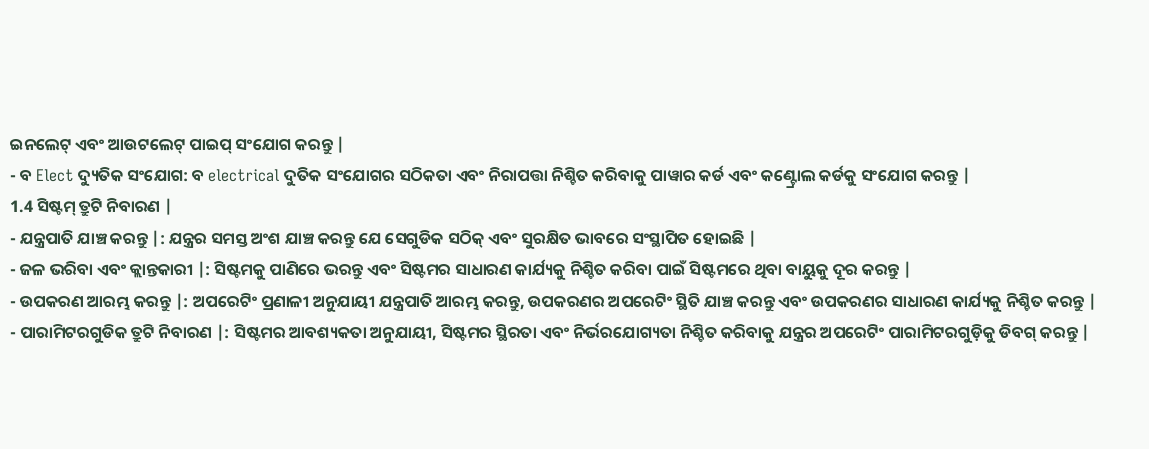ଇନଲେଟ୍ ଏବଂ ଆଉଟଲେଟ୍ ପାଇପ୍ ସଂଯୋଗ କରନ୍ତୁ |
- ବ Elect ଦ୍ୟୁତିକ ସଂଯୋଗ: ବ electrical ଦୁତିକ ସଂଯୋଗର ସଠିକତା ଏବଂ ନିରାପତ୍ତା ନିଶ୍ଚିତ କରିବାକୁ ପାୱାର କର୍ଡ ଏବଂ କଣ୍ଟ୍ରୋଲ କର୍ଡକୁ ସଂଯୋଗ କରନ୍ତୁ |
1.4 ସିଷ୍ଟମ୍ ତ୍ରୁଟି ନିବାରଣ |
- ଯନ୍ତ୍ରପାତି ଯାଞ୍ଚ କରନ୍ତୁ |: ଯନ୍ତ୍ରର ସମସ୍ତ ଅଂଶ ଯାଞ୍ଚ କରନ୍ତୁ ଯେ ସେଗୁଡିକ ସଠିକ୍ ଏବଂ ସୁରକ୍ଷିତ ଭାବରେ ସଂସ୍ଥାପିତ ହୋଇଛି |
- ଜଳ ଭରିବା ଏବଂ କ୍ଲାନ୍ତକାରୀ |: ସିଷ୍ଟମକୁ ପାଣିରେ ଭରନ୍ତୁ ଏବଂ ସିଷ୍ଟମର ସାଧାରଣ କାର୍ଯ୍ୟକୁ ନିଶ୍ଚିତ କରିବା ପାଇଁ ସିଷ୍ଟମରେ ଥିବା ବାୟୁକୁ ଦୂର କରନ୍ତୁ |
- ଉପକରଣ ଆରମ୍ଭ କରନ୍ତୁ |: ଅପରେଟିଂ ପ୍ରଣାଳୀ ଅନୁଯାୟୀ ଯନ୍ତ୍ରପାତି ଆରମ୍ଭ କରନ୍ତୁ, ଉପକରଣର ଅପରେଟିଂ ସ୍ଥିତି ଯାଞ୍ଚ କରନ୍ତୁ ଏବଂ ଉପକରଣର ସାଧାରଣ କାର୍ଯ୍ୟକୁ ନିଶ୍ଚିତ କରନ୍ତୁ |
- ପାରାମିଟରଗୁଡିକ ତ୍ରୁଟି ନିବାରଣ |: ସିଷ୍ଟମର ଆବଶ୍ୟକତା ଅନୁଯାୟୀ, ସିଷ୍ଟମର ସ୍ଥିରତା ଏବଂ ନିର୍ଭରଯୋଗ୍ୟତା ନିଶ୍ଚିତ କରିବାକୁ ଯନ୍ତ୍ରର ଅପରେଟିଂ ପାରାମିଟରଗୁଡ଼ିକୁ ଡିବଗ୍ କରନ୍ତୁ |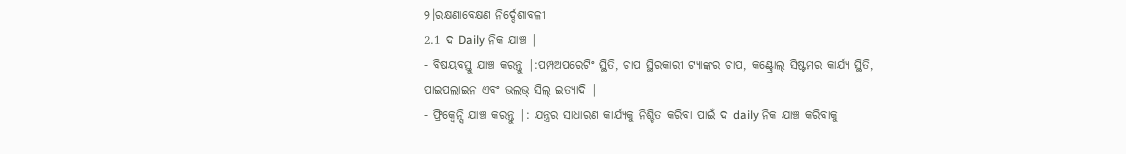୨।ରକ୍ଷଣାବେକ୍ଷଣ ନିର୍ଦ୍ଦେଶାବଳୀ
2.1 ଦ Daily ନିକ ଯାଞ୍ଚ |
- ବିଷୟବସ୍ତୁ ଯାଞ୍ଚ କରନ୍ତୁ |:ପମ୍ପଅପରେଟିଂ ସ୍ଥିତି, ଚାପ ସ୍ଥିରକାରୀ ଟ୍ୟାଙ୍କର ଚାପ, କଣ୍ଟ୍ରୋଲ୍ ସିଷ୍ଟମର କାର୍ଯ୍ୟ ସ୍ଥିତି, ପାଇପଲାଇନ ଏବଂ ଭଲଭ୍ ସିଲ୍ ଇତ୍ୟାଦି |
- ଫ୍ରିକ୍ୱେନ୍ସି ଯାଞ୍ଚ କରନ୍ତୁ |: ଯନ୍ତ୍ରର ସାଧାରଣ କାର୍ଯ୍ୟକୁ ନିଶ୍ଚିତ କରିବା ପାଇଁ ଦ daily ନିକ ଯାଞ୍ଚ କରିବାକୁ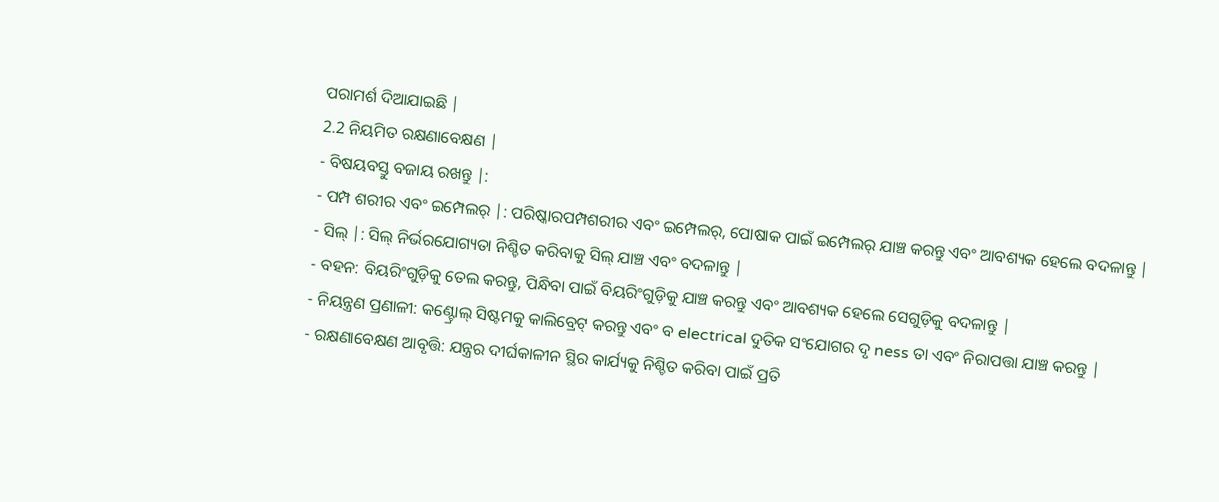ପରାମର୍ଶ ଦିଆଯାଇଛି |
2.2 ନିୟମିତ ରକ୍ଷଣାବେକ୍ଷଣ |
- ବିଷୟବସ୍ତୁ ବଜାୟ ରଖନ୍ତୁ |:
- ପମ୍ପ ଶରୀର ଏବଂ ଇମ୍ପେଲର୍ |: ପରିଷ୍କାରପମ୍ପଶରୀର ଏବଂ ଇମ୍ପେଲର୍, ପୋଷାକ ପାଇଁ ଇମ୍ପେଲର୍ ଯାଞ୍ଚ କରନ୍ତୁ ଏବଂ ଆବଶ୍ୟକ ହେଲେ ବଦଳାନ୍ତୁ |
- ସିଲ୍ |: ସିଲ୍ ନିର୍ଭରଯୋଗ୍ୟତା ନିଶ୍ଚିତ କରିବାକୁ ସିଲ୍ ଯାଞ୍ଚ ଏବଂ ବଦଳାନ୍ତୁ |
- ବହନ: ବିୟରିଂଗୁଡ଼ିକୁ ତେଲ କରନ୍ତୁ, ପିନ୍ଧିବା ପାଇଁ ବିୟରିଂଗୁଡ଼ିକୁ ଯାଞ୍ଚ କରନ୍ତୁ ଏବଂ ଆବଶ୍ୟକ ହେଲେ ସେଗୁଡ଼ିକୁ ବଦଳାନ୍ତୁ |
- ନିୟନ୍ତ୍ରଣ ପ୍ରଣାଳୀ: କଣ୍ଟ୍ରୋଲ୍ ସିଷ୍ଟମକୁ କାଲିବ୍ରେଟ୍ କରନ୍ତୁ ଏବଂ ବ electrical ଦୁତିକ ସଂଯୋଗର ଦୃ ness ତା ଏବଂ ନିରାପତ୍ତା ଯାଞ୍ଚ କରନ୍ତୁ |
- ରକ୍ଷଣାବେକ୍ଷଣ ଆବୃତ୍ତି: ଯନ୍ତ୍ରର ଦୀର୍ଘକାଳୀନ ସ୍ଥିର କାର୍ଯ୍ୟକୁ ନିଶ୍ଚିତ କରିବା ପାଇଁ ପ୍ରତି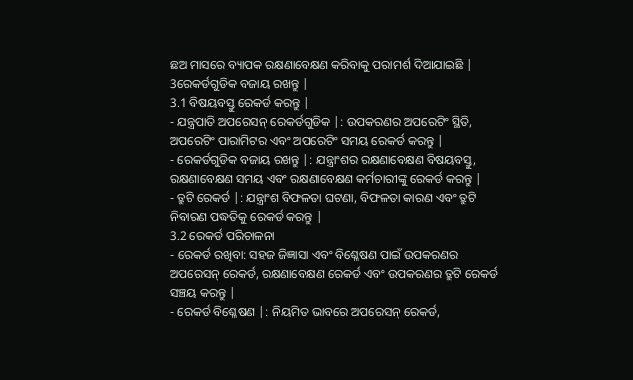ଛଅ ମାସରେ ବ୍ୟାପକ ରକ୍ଷଣାବେକ୍ଷଣ କରିବାକୁ ପରାମର୍ଶ ଦିଆଯାଇଛି |
3ରେକର୍ଡଗୁଡିକ ବଜାୟ ରଖନ୍ତୁ |
3.1 ବିଷୟବସ୍ତୁ ରେକର୍ଡ କରନ୍ତୁ |
- ଯନ୍ତ୍ରପାତି ଅପରେସନ୍ ରେକର୍ଡଗୁଡିକ |: ଉପକରଣର ଅପରେଟିଂ ସ୍ଥିତି, ଅପରେଟିଂ ପାରାମିଟର ଏବଂ ଅପରେଟିଂ ସମୟ ରେକର୍ଡ କରନ୍ତୁ |
- ରେକର୍ଡଗୁଡିକ ବଜାୟ ରଖନ୍ତୁ |: ଯନ୍ତ୍ରାଂଶର ରକ୍ଷଣାବେକ୍ଷଣ ବିଷୟବସ୍ତୁ, ରକ୍ଷଣାବେକ୍ଷଣ ସମୟ ଏବଂ ରକ୍ଷଣାବେକ୍ଷଣ କର୍ମଚାରୀଙ୍କୁ ରେକର୍ଡ କରନ୍ତୁ |
- ତ୍ରୁଟି ରେକର୍ଡ |: ଯନ୍ତ୍ରାଂଶ ବିଫଳତା ଘଟଣା, ବିଫଳତା କାରଣ ଏବଂ ତ୍ରୁଟି ନିବାରଣ ପଦ୍ଧତିକୁ ରେକର୍ଡ କରନ୍ତୁ |
3.2 ରେକର୍ଡ ପରିଚାଳନା
- ରେକର୍ଡ ରଖିବା: ସହଜ ଜିଜ୍ଞାସା ଏବଂ ବିଶ୍ଳେଷଣ ପାଇଁ ଉପକରଣର ଅପରେସନ୍ ରେକର୍ଡ, ରକ୍ଷଣାବେକ୍ଷଣ ରେକର୍ଡ ଏବଂ ଉପକରଣର ତ୍ରୁଟି ରେକର୍ଡ ସଞ୍ଚୟ କରନ୍ତୁ |
- ରେକର୍ଡ ବିଶ୍ଳେଷଣ |: ନିୟମିତ ଭାବରେ ଅପରେସନ୍ ରେକର୍ଡ,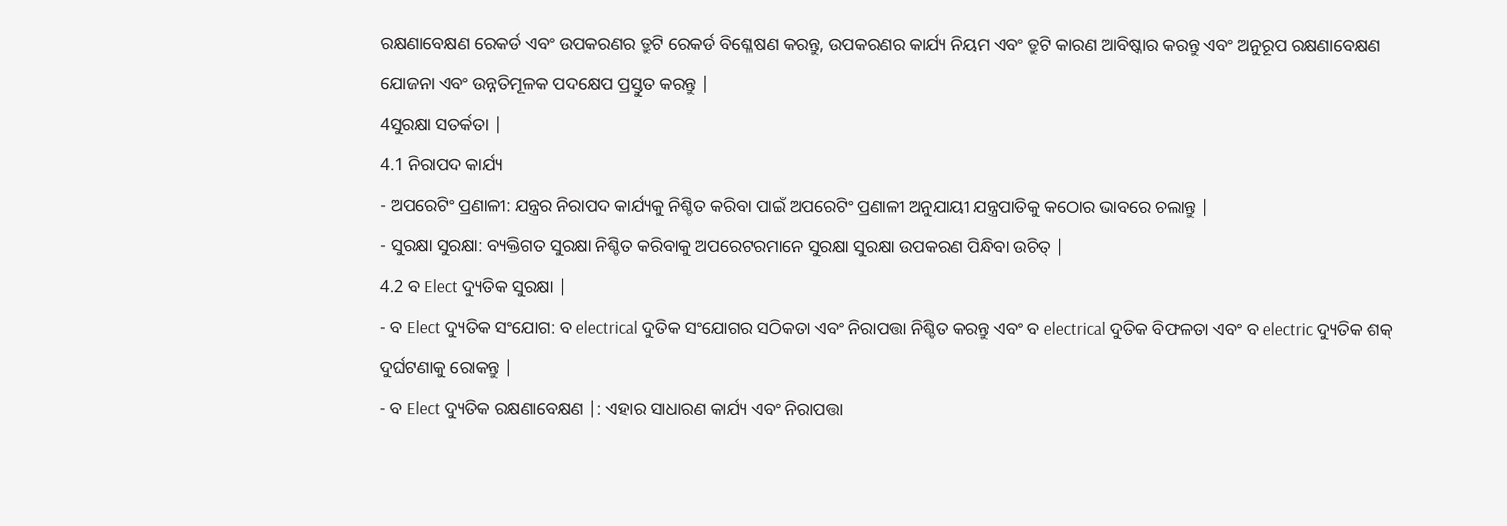ରକ୍ଷଣାବେକ୍ଷଣ ରେକର୍ଡ ଏବଂ ଉପକରଣର ତ୍ରୁଟି ରେକର୍ଡ ବିଶ୍ଳେଷଣ କରନ୍ତୁ, ଉପକରଣର କାର୍ଯ୍ୟ ନିୟମ ଏବଂ ତ୍ରୁଟି କାରଣ ଆବିଷ୍କାର କରନ୍ତୁ ଏବଂ ଅନୁରୂପ ରକ୍ଷଣାବେକ୍ଷଣ ଯୋଜନା ଏବଂ ଉନ୍ନତିମୂଳକ ପଦକ୍ଷେପ ପ୍ରସ୍ତୁତ କରନ୍ତୁ |
4ସୁରକ୍ଷା ସତର୍କତା |
4.1 ନିରାପଦ କାର୍ଯ୍ୟ
- ଅପରେଟିଂ ପ୍ରଣାଳୀ: ଯନ୍ତ୍ରର ନିରାପଦ କାର୍ଯ୍ୟକୁ ନିଶ୍ଚିତ କରିବା ପାଇଁ ଅପରେଟିଂ ପ୍ରଣାଳୀ ଅନୁଯାୟୀ ଯନ୍ତ୍ରପାତିକୁ କଠୋର ଭାବରେ ଚଲାନ୍ତୁ |
- ସୁରକ୍ଷା ସୁରକ୍ଷା: ବ୍ୟକ୍ତିଗତ ସୁରକ୍ଷା ନିଶ୍ଚିତ କରିବାକୁ ଅପରେଟରମାନେ ସୁରକ୍ଷା ସୁରକ୍ଷା ଉପକରଣ ପିନ୍ଧିବା ଉଚିତ୍ |
4.2 ବ Elect ଦ୍ୟୁତିକ ସୁରକ୍ଷା |
- ବ Elect ଦ୍ୟୁତିକ ସଂଯୋଗ: ବ electrical ଦୁତିକ ସଂଯୋଗର ସଠିକତା ଏବଂ ନିରାପତ୍ତା ନିଶ୍ଚିତ କରନ୍ତୁ ଏବଂ ବ electrical ଦୁତିକ ବିଫଳତା ଏବଂ ବ electric ଦ୍ୟୁତିକ ଶକ୍ ଦୁର୍ଘଟଣାକୁ ରୋକନ୍ତୁ |
- ବ Elect ଦ୍ୟୁତିକ ରକ୍ଷଣାବେକ୍ଷଣ |: ଏହାର ସାଧାରଣ କାର୍ଯ୍ୟ ଏବଂ ନିରାପତ୍ତା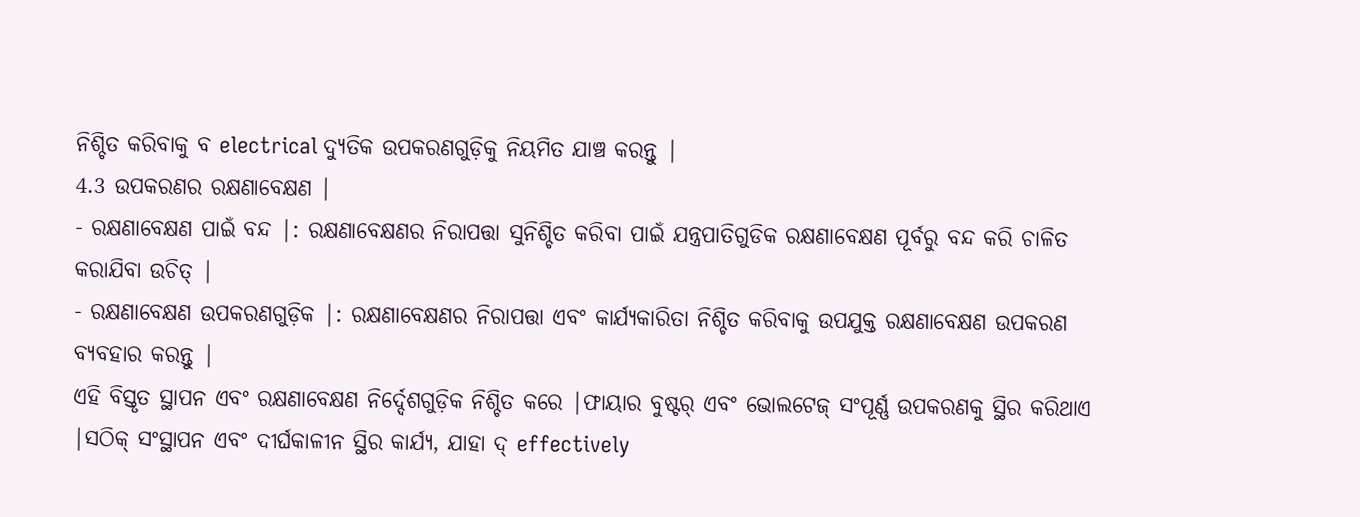ନିଶ୍ଚିତ କରିବାକୁ ବ electrical ଦ୍ୟୁତିକ ଉପକରଣଗୁଡ଼ିକୁ ନିୟମିତ ଯାଞ୍ଚ କରନ୍ତୁ |
4.3 ଉପକରଣର ରକ୍ଷଣାବେକ୍ଷଣ |
- ରକ୍ଷଣାବେକ୍ଷଣ ପାଇଁ ବନ୍ଦ |: ରକ୍ଷଣାବେକ୍ଷଣର ନିରାପତ୍ତା ସୁନିଶ୍ଚିତ କରିବା ପାଇଁ ଯନ୍ତ୍ରପାତିଗୁଡିକ ରକ୍ଷଣାବେକ୍ଷଣ ପୂର୍ବରୁ ବନ୍ଦ କରି ଚାଳିତ କରାଯିବା ଉଚିତ୍ |
- ରକ୍ଷଣାବେକ୍ଷଣ ଉପକରଣଗୁଡ଼ିକ |: ରକ୍ଷଣାବେକ୍ଷଣର ନିରାପତ୍ତା ଏବଂ କାର୍ଯ୍ୟକାରିତା ନିଶ୍ଚିତ କରିବାକୁ ଉପଯୁକ୍ତ ରକ୍ଷଣାବେକ୍ଷଣ ଉପକରଣ ବ୍ୟବହାର କରନ୍ତୁ |
ଏହି ବିସ୍ତୃତ ସ୍ଥାପନ ଏବଂ ରକ୍ଷଣାବେକ୍ଷଣ ନିର୍ଦ୍ଦେଶଗୁଡ଼ିକ ନିଶ୍ଚିତ କରେ |ଫାୟାର ବୁଷ୍ଟର୍ ଏବଂ ଭୋଲଟେଜ୍ ସଂପୂର୍ଣ୍ଣ ଉପକରଣକୁ ସ୍ଥିର କରିଥାଏ |ସଠିକ୍ ସଂସ୍ଥାପନ ଏବଂ ଦୀର୍ଘକାଳୀନ ସ୍ଥିର କାର୍ଯ୍ୟ, ଯାହା ଦ୍ effectively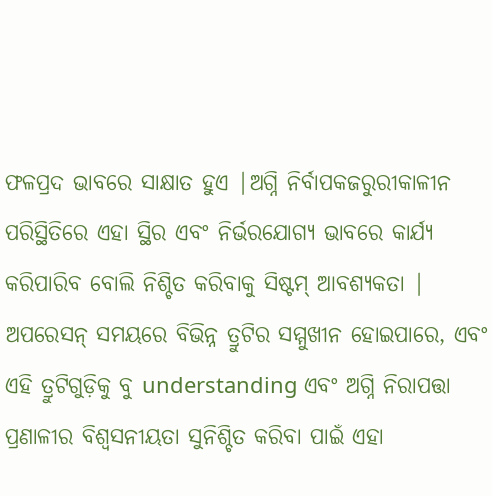ଫଳପ୍ରଦ ଭାବରେ ସାକ୍ଷାତ ହୁଏ |ଅଗ୍ନି ନିର୍ବାପକଜରୁରୀକାଳୀନ ପରିସ୍ଥିତିରେ ଏହା ସ୍ଥିର ଏବଂ ନିର୍ଭରଯୋଗ୍ୟ ଭାବରେ କାର୍ଯ୍ୟ କରିପାରିବ ବୋଲି ନିଶ୍ଚିତ କରିବାକୁ ସିଷ୍ଟମ୍ ଆବଶ୍ୟକତା |
ଅପରେସନ୍ ସମୟରେ ବିଭିନ୍ନ ତ୍ରୁଟିର ସମ୍ମୁଖୀନ ହୋଇପାରେ, ଏବଂ ଏହି ତ୍ରୁଟିଗୁଡ଼ିକୁ ବୁ understanding ଏବଂ ଅଗ୍ନି ନିରାପତ୍ତା ପ୍ରଣାଳୀର ବିଶ୍ୱସନୀୟତା ସୁନିଶ୍ଚିତ କରିବା ପାଇଁ ଏହା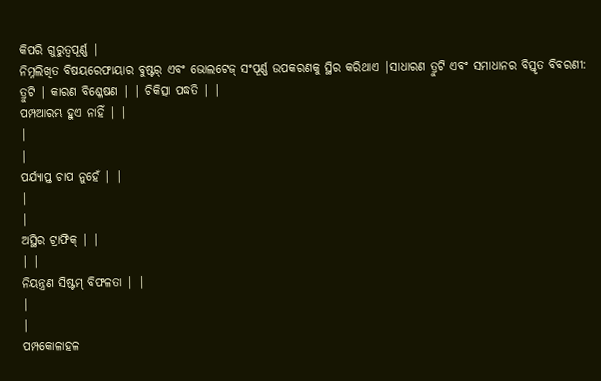କିପରି ଗୁରୁତ୍ୱପୂର୍ଣ୍ଣ |
ନିମ୍ନଲିଖିତ ବିଷୟରେଫାୟାର ବୁଷ୍ଟର୍ ଏବଂ ଭୋଲଟେଜ୍ ସଂପୂର୍ଣ୍ଣ ଉପକରଣକୁ ସ୍ଥିର କରିଥାଏ |ସାଧାରଣ ତ୍ରୁଟି ଏବଂ ସମାଧାନର ବିସ୍ତୃତ ବିବରଣୀ:
ତ୍ରୁଟି | କାରଣ ବିଶ୍ଳେଷଣ | | ଚିକିତ୍ସା ପଦ୍ଧତି | |
ପମ୍ପଆରମ୍ଭ ହୁଏ ନାହିଁ | |
|
|
ପର୍ଯ୍ୟାପ୍ତ ଚାପ ନୁହେଁ | |
|
|
ଅସ୍ଥିର ଟ୍ରାଫିକ୍ | |
| |
ନିୟନ୍ତ୍ରଣ ସିଷ୍ଟମ୍ ବିଫଳତା | |
|
|
ପମ୍ପକୋଳାହଳ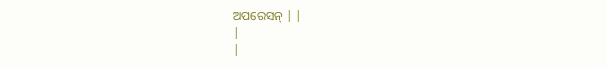ଅପରେସନ୍ | |
|
|